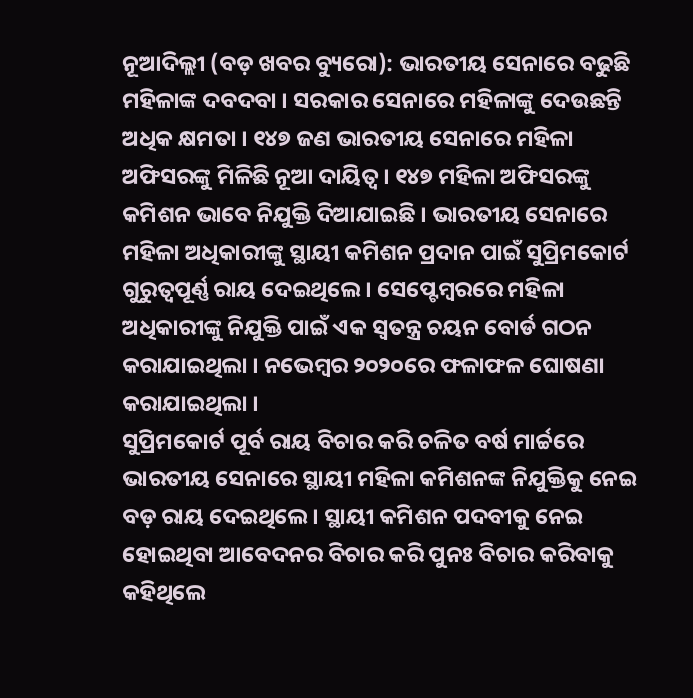ନୂଆଦିଲ୍ଲୀ (ବଡ଼ ଖବର ବ୍ୟୁରୋ): ଭାରତୀୟ ସେନାରେ ବଢୁଛି ମହିଳାଙ୍କ ଦବଦବା । ସରକାର ସେନାରେ ମହିଳାଙ୍କୁ ଦେଉଛନ୍ତି ଅଧିକ କ୍ଷମତା । ୧୪୭ ଜଣ ଭାରତୀୟ ସେନାରେ ମହିଳା ଅଫିସରଙ୍କୁ ମିଳିଛି ନୂଆ ଦାୟିତ୍ବ । ୧୪୭ ମହିଳା ଅଫିସରଙ୍କୁ କମିଶନ ଭାବେ ନିଯୁକ୍ତି ଦିଆଯାଇଛି । ଭାରତୀୟ ସେନାରେ ମହିଳା ଅଧିକାରୀଙ୍କୁ ସ୍ଥାୟୀ କମିଶନ ପ୍ରଦାନ ପାଇଁ ସୁପ୍ରିମକୋର୍ଟ ଗୁରୁତ୍ବପୂର୍ଣ୍ଣ ରାୟ ଦେଇଥିଲେ । ସେପ୍ଟେମ୍ବରରେ ମହିଳା ଅଧିକାରୀଙ୍କୁ ନିଯୁକ୍ତି ପାଇଁ ଏକ ସ୍ବତନ୍ତ୍ର ଚୟନ ବୋର୍ଡ ଗଠନ କରାଯାଇଥିଲା । ନଭେମ୍ବର ୨୦୨୦ରେ ଫଳାଫଳ ଘୋଷଣା କରାଯାଇଥିଲା ।
ସୁପ୍ରିମକୋର୍ଟ ପୂର୍ବ ରାୟ ବିଚାର କରି ଚଳିତ ବର୍ଷ ମାର୍ଚ୍ଚରେ ଭାରତୀୟ ସେନାରେ ସ୍ଥାୟୀ ମହିଳା କମିଶନଙ୍କ ନିଯୁକ୍ତିକୁ ନେଇ ବଡ଼ ରାୟ ଦେଇଥିଲେ । ସ୍ଥାୟୀ କମିଶନ ପଦବୀକୁ ନେଇ ହୋଇଥିବା ଆବେଦନର ବିଚାର କରି ପୁନଃ ବିଚାର କରିବାକୁ କହିଥିଲେ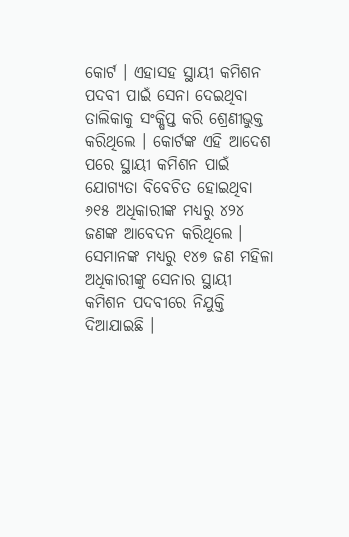କୋର୍ଟ । ଏହାସହ ସ୍ଥାୟୀ କମିଶନ ପଦବୀ ପାଇଁ ସେନା ଦେଇଥିବା ତାଲିକାକୁ ସଂକ୍ଷିପ୍ତ କରି ଶ୍ରେଣୀଭୁକ୍ତ କରିଥିଲେ । କୋର୍ଟଙ୍କ ଏହି ଆଦେଶ ପରେ ସ୍ଥାୟୀ କମିଶନ ପାଇଁ ଯୋଗ୍ୟତା ବିବେଚିତ ହୋଇଥିବା ୬୧୫ ଅଧିକାରୀଙ୍କ ମଧ୍ୟରୁ ୪୨୪ ଜଣଙ୍କ ଆବେଦନ କରିଥିଲେ । ସେମାନଙ୍କ ମଧ୍ୟରୁ ୧୪୭ ଜଣ ମହିଳା ଅଧିକାରୀଙ୍କୁ ସେନାର ସ୍ଥାୟୀ କମିଶନ ପଦବୀରେ ନିଯୁକ୍ତି ଦିଆଯାଇଛି ।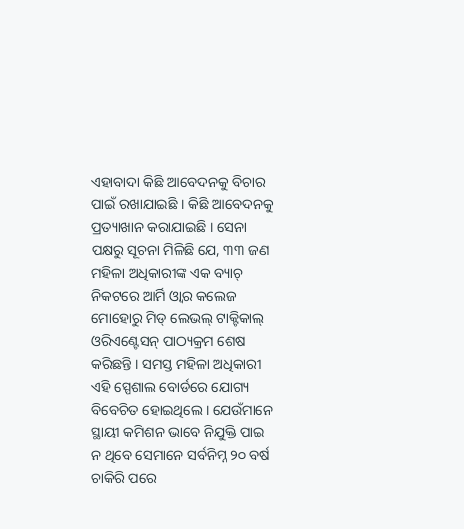ଏହାବାଦା କିଛି ଆବେଦନକୁ ବିଚାର ପାଇଁ ରଖାଯାଇଛି । କିଛି ଆବେଦନକୁ ପ୍ରତ୍ୟାଖାନ କରାଯାଇଛି । ସେନା ପକ୍ଷରୁ ସୂଚନା ମିଳିଛି ଯେ, ୩୩ ଜଣ ମହିଳା ଅଧିକାରୀଙ୍କ ଏକ ବ୍ୟାଚ୍ ନିକଟରେ ଆର୍ମି ଓ୍ବାର କଲେଜ ମୋହୋରୁ ମିଡ୍ ଲେଭଲ୍ ଟାକ୍ଟିକାଲ୍ ଓରିଏଣ୍ଟେସନ୍ ପାଠ୍ୟକ୍ରମ ଶେଷ କରିଛନ୍ତି । ସମସ୍ତ ମହିଳା ଅଧିକାରୀ ଏହି ସ୍ପେଶାଲ ବୋର୍ଡରେ ଯୋଗ୍ୟ ବିବେଚିତ ହୋଇଥିଲେ । ଯେଉଁମାନେ ସ୍ଥାୟୀ କମିଶନ ଭାବେ ନିଯୁକ୍ତି ପାଇ ନ ଥିବେ ସେମାନେ ସର୍ବନିମ୍ନ ୨୦ ବର୍ଷ ଚାକିରି ପରେ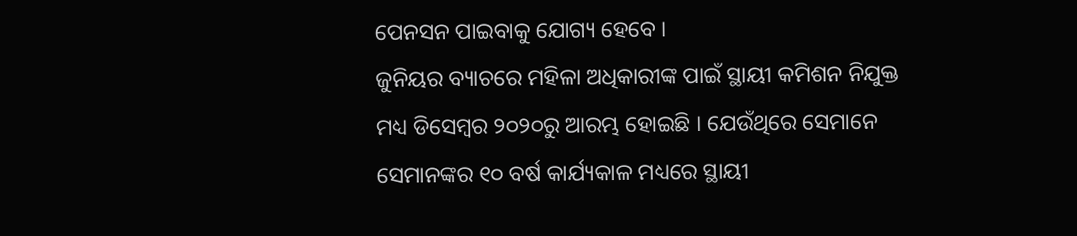ପେନସନ ପାଇବାକୁ ଯୋଗ୍ୟ ହେବେ ।
ଜୁନିୟର ବ୍ୟାଚରେ ମହିଳା ଅଧିକାରୀଙ୍କ ପାଇଁ ସ୍ଥାୟୀ କମିଶନ ନିଯୁକ୍ତ ମଧ୍ୟ ଡିସେମ୍ବର ୨୦୨୦ରୁ ଆରମ୍ଭ ହୋଇଛି । ଯେଉଁଥିରେ ସେମାନେ ସେମାନଙ୍କର ୧୦ ବର୍ଷ କାର୍ଯ୍ୟକାଳ ମଧ୍ୟରେ ସ୍ଥାୟୀ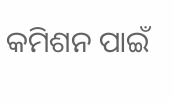କମିଶନ ପାଇଁ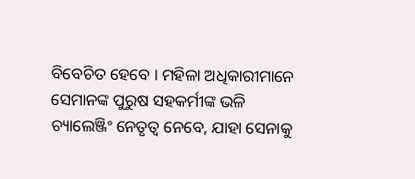ବିବେଚିତ ହେବେ । ମହିଳା ଅଧିକାରୀମାନେ ସେମାନଙ୍କ ପୁରୁଷ ସହକର୍ମୀଙ୍କ ଭଳି ଚ୍ୟାଲେଞ୍ଜିଂ ନେତୃତ୍ବ ନେବେ, ଯାହା ସେନାକୁ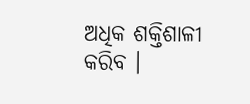ଅଧିକ ଶକ୍ତିଶାଳୀ କରିବ ।